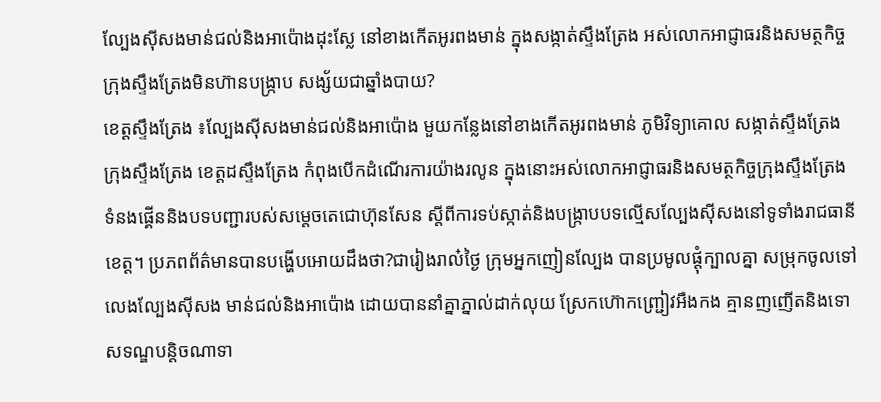ល្បែងស៊ីសងមាន់ជល់និងអាប៉ោងដុះស្លែ នៅខាងកើតអូរពងមាន់ ក្នុងសង្កាត់ស្ទឹងត្រែង អស់លោកអាជ្ញាធរនិងសមត្ថកិច្ច ក្រុងស្ទឹងត្រែងមិនហ៊ានបង្រ្កាប សង្ស័យជាឆ្នាំងបាយ?
ខេត្តស្ទឹងត្រែង ៖ល្បែងស៊ីសងមាន់ជល់និងអាប៉ោង មួយកន្លែងនៅខាងកើតអូរពងមាន់ ភូមិវិទ្យាគោល សង្កាត់ស្ទឹងត្រែង ក្រុងស្ទឹងត្រែង ខេត្តដស្ទឹងត្រែង កំពុងបើកដំណើរការយ៉ាងរលូន ក្នុងនោះអស់លោកអាជ្ញាធរនិងសមត្ថកិច្ចក្រុងស្ទឹងត្រែង ទំនងផ្គើននិងបទបញ្ជារបស់សម្តេចតេជោហ៊ុនសែន ស្តីពីការទប់ស្កាត់និងបង្ក្រាបបទល្មើសល្បែងស៊ីសងនៅទូទាំងរាជធានីខេត្ត។ ប្រភពព័ត៌មានបានបង្ហើបអោយដឹងថា?ជារៀងរាល៎ថ្ងៃ ក្រុមអ្នកញៀនល្បែង បានប្រមូលផ្តុំក្បាលគ្នា សម្រុកចូលទៅលេងល្បែងស៊ីសង មាន់ជល់និងអាប៉ោង ដោយបាននាំគ្នាភ្នាល់ដាក់លុយ ស្រែកហ៊ោកញ្រ្ជៀវអឺងកង គ្មានញញើតនិងទោសទណ្ឌបន្តិចណាទា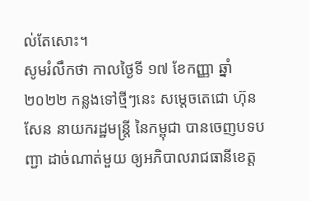ល់តែសោះ។
សូមរំលឹកថា កាលថ្ងៃទី ១៧ ខែកញ្ញា ឆ្នាំ ២០២២ កន្លងទៅថ្មីៗនេះ សម្ដេចតេជោ ហ៊ុន សែន នាយករដ្ឋមន្ត្រី នៃកម្ពុជា បានចេញបទបញ្ជា ដាច់ណាត់មួយ ឲ្យអភិបាលរាជធានីខេត្ត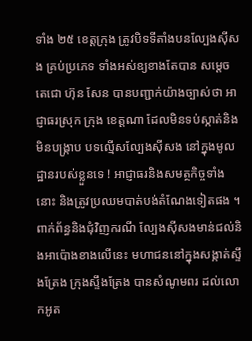ទាំង ២៥ ខេត្តក្រុង ត្រូវបិទទីតាំងបនល្បែងសុីសង គ្រប់ប្រភេទ ទាំងអស់ឧ្យខាងតែបាន សម្តេចតេជោ ហ៊ុន សែន បានបញ្ជាក់យ៉ាងច្បាស់ថា អាជ្ញាធរស្រុក ក្រុង ខេត្តណា ដែលមិនទប់ស្កាត់និងមិនបង្ក្រាប បទល្មើសល្បែងស៊ីសង នៅក្នុងមូលដ្ឋានរបស់ខ្លួនទេ ! អាជ្ញាធរនិងសមត្ថកិច្ចទាំងនោះ និងត្រូវប្រឈមបាត់បង់តំណែងទៀតផង ។
ពាក់ព័ន្ធនិងជុំវិញករណី ល្បែងស៊ីសងមាន់ជល់និងអាប៉ោងខាងលើនេះ មហាជននៅក្នុងសង្កាត់ស្ទឹងត្រែង ក្រុងស្ទឹងត្រែង បានសំណូមពរ ដល់លោកអូត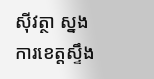សុីវត្ថា ស្នងការខេត្តស្ទឹង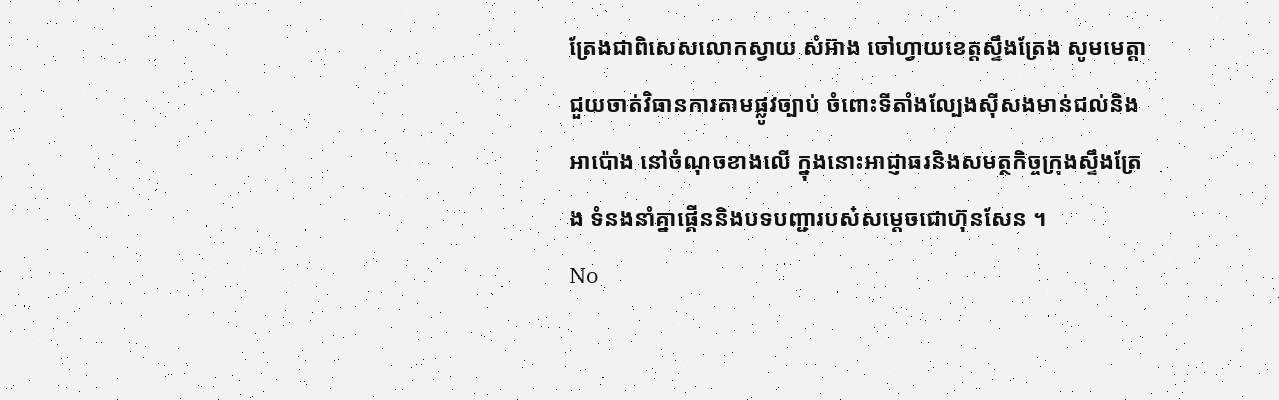ត្រែងជាពិសេសលោកស្វាយ សំអ៊ាង ចៅហ្វាយខេត្តស្ទឹងត្រែង សូមមេត្តាជួយចាត់វិធានការតាមផ្លូវច្បាប់ ចំពោះទីតាំងល្បែងស៊ីសងមាន់ជល់និងអាប៉ោង នៅចំណុចខាងលើ ក្នុងនោះអាជ្ញាធរនិងសមត្ថកិច្ចក្រុងស្ទឹងត្រែង ទំនងនាំគ្នាផ្គើននិងបទបញ្ជារបស៎សម្តេចជោហ៊ុនសែន ។
No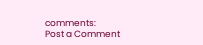comments:
Post a Comment